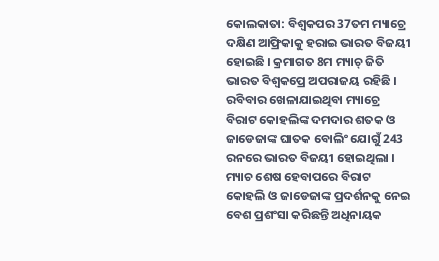କୋଲକାତା: ବିଶ୍ବକପର 37ତମ ମ୍ୟାଚ୍ରେ ଦକ୍ଷିଣ ଆଫ୍ରିକାକୁ ହରାଇ ଭାରତ ବିଜୟୀ ହୋଇଛି । କ୍ରମାଗତ 8ମ ମ୍ୟାଚ୍ ଜିତି ଭାରତ ବିଶ୍ବକପ୍ରେ ଅପରାଜୟ ରହିଛି । ରବିବାର ଖେଳାଯାଇଥିବା ମ୍ୟାଚ୍ରେ ବିରାଟ କୋହଲିଙ୍କ ଦମଦାର ଶତକ ଓ ଜାଡେଜାଙ୍କ ଘାତକ ବୋଲିଂ ଯୋଗୁଁ 243 ରନରେ ଭାରତ ବିଜୟୀ ହୋଇଥିଲା । ମ୍ୟାଚ ଶେଷ ହେବାପରେ ବିରାଟ କୋହଲି ଓ ଜାଡେଜାଙ୍କ ପ୍ରଦର୍ଶନକୁ ନେଇ ବେଶ ପ୍ରଶଂସା କରିଛନ୍ତି ଅଧିନାୟକ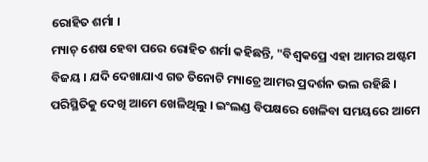ରୋହିତ ଶର୍ମା ।
ମ୍ୟାଚ୍ ଶେଷ ହେବା ପରେ ରୋହିତ ଶର୍ମା କହିଛନ୍ତି, "ବିଶ୍ବକପ୍ରେ ଏହା ଆମର ଅଷ୍ଟମ ବିଜୟ । ଯଦି ଦେଖାଯାଏ ଗତ ତିନୋଟି ମ୍ୟାଚ୍ରେ ଆମର ପ୍ରଦର୍ଶନ ଭଲ ରହିଛି । ପରିସ୍ଥିତିକୁ ଦେଖି ଆମେ ଖେଳିଥିଲୁ । ଇଂଲଣ୍ଡ ବିପକ୍ଷରେ ଖେଳିବା ସମୟରେ ଆମେ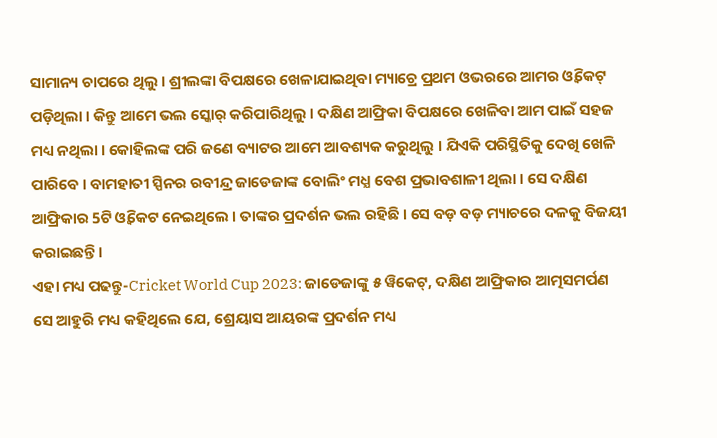ସାମାନ୍ୟ ଚାପରେ ଥିଲୁ । ଶ୍ରୀଲଙ୍କା ବିପକ୍ଷରେ ଖେଳାଯାଇଥିବା ମ୍ୟାଚ୍ରେ ପ୍ରଥମ ଓଭରରେ ଆମର ଓ୍ବିକେଟ୍ ପଡ଼ିଥିଲା । କିନ୍ତୁ ଆମେ ଭଲ ସ୍କୋର୍ କରିପାରିଥିଲୁ । ଦକ୍ଷିଣ ଆଫ୍ରିକା ବିପକ୍ଷରେ ଖେଳିବା ଆମ ପାଇଁ ସହଜ ମଧ୍ୟ ନଥିଲା । କୋହିଲଙ୍କ ପରି ଜଣେ ବ୍ୟାଟର ଆମେ ଆବଶ୍ୟକ କରୁଥିଲୁ । ଯିଏକି ପରିସ୍ଥିତିକୁ ଦେଖି ଖେଳି ପାରିବେ । ବାମହାତୀ ସ୍ପିନର ରବୀନ୍ଦ୍ର ଜାଡେଜାଙ୍କ ବୋଲିଂ ମଧ୍ଯ ବେଶ ପ୍ରଭାବଶାଳୀ ଥିଲା । ସେ ଦକ୍ଷିଣ ଆଫ୍ରିକାର 5ଟି ଓ୍ବିକେଟ ନେଇଥିଲେ । ତାଙ୍କର ପ୍ରଦର୍ଶନ ଭଲ ରହିଛି । ସେ ବଡ଼ ବଡ଼ ମ୍ୟାଚରେ ଦଳକୁ ବିଜୟୀ କରାଇଛନ୍ତି ।
ଏହା ମଧ୍ୟ ପଢନ୍ତୁ-Cricket World Cup 2023: ଜାଡେଜାଙ୍କୁ ୫ ୱିକେଟ୍, ଦକ୍ଷିଣ ଆଫ୍ରିକାର ଆତ୍ମସମର୍ପଣ
ସେ ଆହୁରି ମଧ୍ୟ କହିଥିଲେ ଯେ, ଶ୍ରେୟାସ ଆୟରଙ୍କ ପ୍ରଦର୍ଶନ ମଧ୍ୟ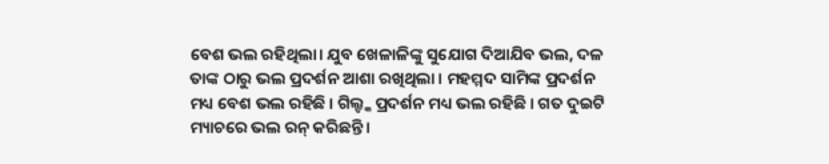ବେଶ ଭଲ ରହିଥିଲା। ଯୁବ ଖେଳାଳିଙ୍କୁ ସୁଯୋଗ ଦିଆଯିବ ଭଲ, ଦଳ ତାଙ୍କ ଠାରୁ ଭଲ ପ୍ରଦର୍ଶନ ଆଶା ରଖିଥିଲା । ମହମ୍ମଦ ସାମିଙ୍କ ପ୍ରଦର୍ଶନ ମଧ୍ୟ ବେଶ ଭଲ ରହିଛି । ଗିଲ୍ଙ୍କ ପ୍ରଦର୍ଶନ ମଧ୍ୟ ଭଲ ରହିଛି । ଗତ ଦୁଇଟି ମ୍ୟାଚରେ ଭଲ ରନ୍ କରିଛନ୍ତି ।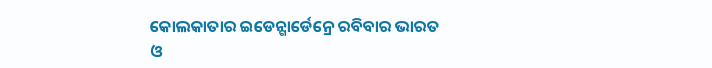କୋଲକାତାର ଇଡେନ୍ଗାର୍ଡେନ୍ରେ ରବିବାର ଭାରତ ଓ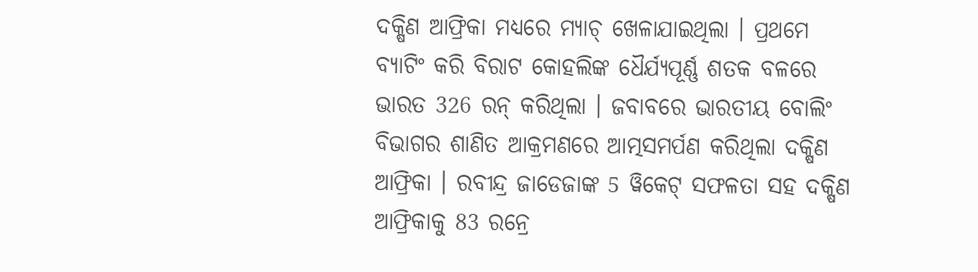ଦକ୍ଷିଣ ଆଫ୍ରିକା ମଧ୍ୟରେ ମ୍ୟାଚ୍ ଖେଳାଯାଇଥିଲା । ପ୍ରଥମେ ବ୍ୟାଟିଂ କରି ବିରାଟ କୋହଲିଙ୍କ ଧୈର୍ଯ୍ୟପୂର୍ଣ୍ଣ ଶତକ ବଳରେ ଭାରତ 326 ରନ୍ କରିଥିଲା । ଜବାବରେ ଭାରତୀୟ ବୋଲିଂ ବିଭାଗର ଶାଣିତ ଆକ୍ରମଣରେ ଆତ୍ମସମର୍ପଣ କରିଥିଲା ଦକ୍ଷିଣ ଆଫ୍ରିକା । ରବୀନ୍ଦ୍ର ଜାଡେଜାଙ୍କ 5 ୱିକେଟ୍ ସଫଳତା ସହ ଦକ୍ଷିଣ ଆଫ୍ରିକାକୁ 83 ରନ୍ରେ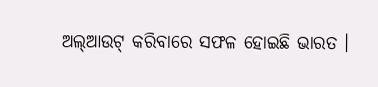ଅଲ୍ଆଉଟ୍ କରିବାରେ ସଫଳ ହୋଇଛି ଭାରତ ।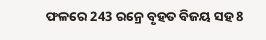ଫଳରେ 243 ରନ୍ରେ ବୃହତ ବିଜୟ ସହ 8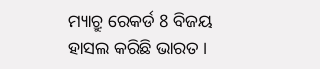ମ୍ୟାଚ୍ରୁ ରେକର୍ଡ 8 ବିଜୟ ହାସଲ କରିଛି ଭାରତ ।